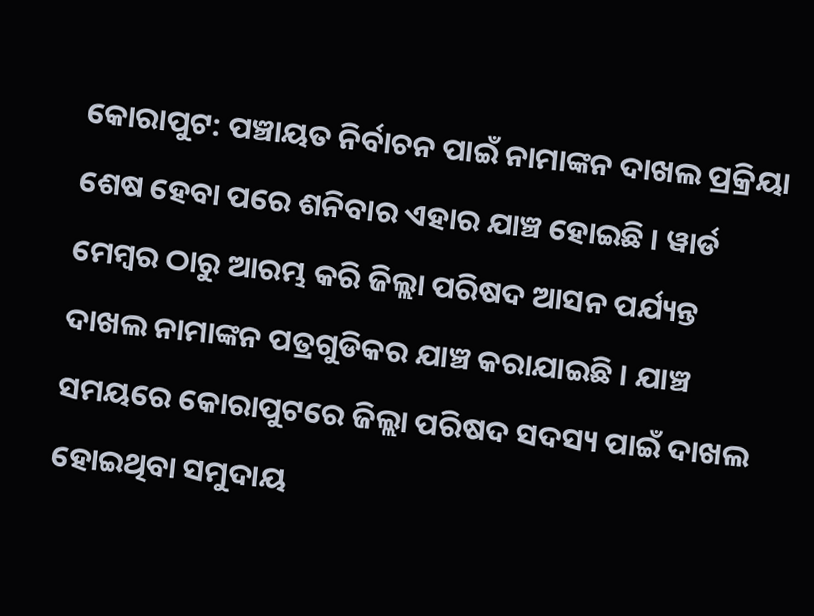କୋରାପୁଟ: ପଞ୍ଚାୟତ ନିର୍ବାଚନ ପାଇଁ ନାମାଙ୍କନ ଦାଖଲ ପ୍ରକ୍ରିୟା ଶେଷ ହେବା ପରେ ଶନିବାର ଏହାର ଯାଞ୍ଚ ହୋଇଛି । ୱାର୍ଡ ମେମ୍ବର ଠାରୁ ଆରମ୍ଭ କରି ଜିଲ୍ଲା ପରିଷଦ ଆସନ ପର୍ଯ୍ୟନ୍ତ ଦାଖଲ ନାମାଙ୍କନ ପତ୍ରଗୁଡିକର ଯାଞ୍ଚ କରାଯାଇଛି । ଯାଞ୍ଚ ସମୟରେ କୋରାପୁଟରେ ଜିଲ୍ଲା ପରିଷଦ ସଦସ୍ୟ ପାଇଁ ଦାଖଲ ହୋଇଥିବା ସମୁଦାୟ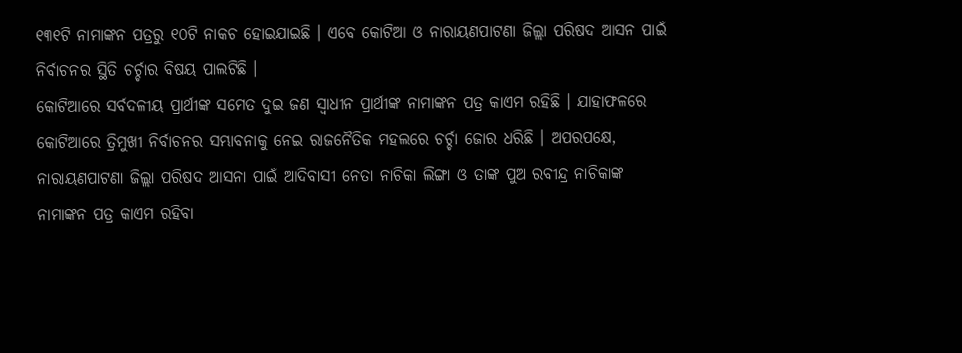୧୩୧ଟି ନାମାଙ୍କନ ପତ୍ରରୁ ୧୦ଟି ନାକଚ ହୋଇଯାଇଛି । ଏବେ କୋଟିଆ ଓ ନାରାୟଣପାଟଣା ଜିଲ୍ଲା ପରିଷଦ ଆସନ ପାଇଁ ନିର୍ବାଚନର ସ୍ଥିତି ଚର୍ଚ୍ଚାର ବିଷୟ ପାଲଟିଛି ।
କୋଟିଆରେ ସର୍ବଦଳୀୟ ପ୍ରାର୍ଥୀଙ୍କ ସମେତ ଦୁଇ ଜଣ ସ୍ବାଧୀନ ପ୍ରାର୍ଥୀଙ୍କ ନାମାଙ୍କନ ପତ୍ର କାଏମ ରହିଛି । ଯାହାଫଳରେ କୋଟିଆରେ ତ୍ରିମୁଖୀ ନିର୍ବାଚନର ସମ୍ଭାବନାକୁ ନେଇ ରାଜନୈତିକ ମହଲରେ ଚର୍ଚ୍ଚା ଜୋର ଧରିଛି । ଅପରପକ୍ଷେ, ନାରାୟଣପାଟଣା ଜିଲ୍ଲା ପରିଷଦ ଆସନା ପାଇଁ ଆଦିବାସୀ ନେତା ନାଚିକା ଲିଙ୍ଗା ଓ ତାଙ୍କ ପୁଅ ରବୀନ୍ଦ୍ର ନାଚିକାଙ୍କ ନାମାଙ୍କନ ପତ୍ର କାଏମ ରହିବା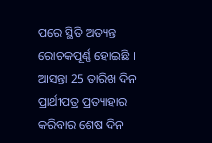ପରେ ସ୍ଥିତି ଅତ୍ୟନ୍ତ ରୋଚକପୂର୍ଣ୍ଣ ହୋଇଛି । ଆସନ୍ତା 25 ତାରିଖ ଦିନ ପ୍ରାର୍ଥୀପତ୍ର ପ୍ରତ୍ୟାହାର କରିବାର ଶେଷ ଦିନ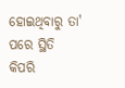ହୋଇଥିବାରୁ ତା' ପରେ ସ୍ଥିତି କିପରି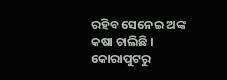ରହିବ ସେନେଇ ଅଙ୍କ କଷା ଚାଲିଛି ।
କୋରାପୁଟରୁ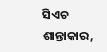ସିଏଚ ଶାନ୍ତାକାର,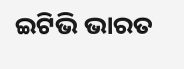ଇଟିଭି ଭାରତ